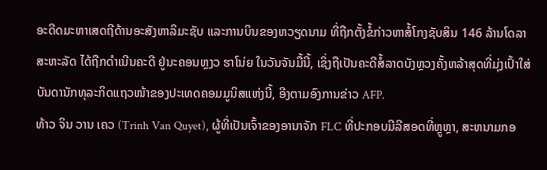ອະດີດມະຫາເສດຖີດ້ານອະສັງຫາລິມະຊັບ ແລະການບິນຂອງຫວຽດນາມ ທີ່ຖືກຕັ້ງຂໍ້ກ່າວຫາສໍ້ໂກງຊັບສິນ 146 ລ້ານໂດລາສະຫະລັດ ໄດ້ຖືກດຳເນີນຄະດີ ຢູ່ນະຄອນຫຼງວ ຮາໂນ່ຍ ໃນວັນຈັນມື້ນີ້, ເຊິ່ງຖືເປັນຄະດີສໍ້ລາດບັງຫຼວງຄັ້ງຫລ້າສຸດທີ່ມຸ່ງເປົ້າໃສ່ບັນດານັກທຸລະກິດແຖວໜ້າຂອງປະເທດຄອມມູນິສແຫ່ງນີ້, ອີງຕາມອົງການຂ່າວ AFP.
ທ້າວ ຈິນ ວານ ເຄວ (Trinh Van Quyet), ຜູ້ທີ່ເປັນເຈົ້າຂອງອານາຈັກ FLC ທີ່ປະກອບມີລີສອດທີ່ຫຼູຫຼາ, ສະຫນາມກອ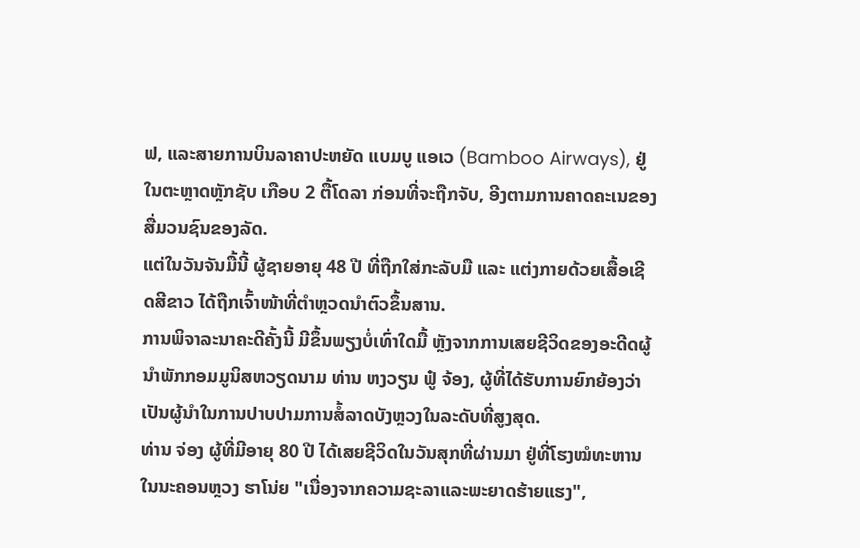ຟ, ແລະສາຍການບິນລາຄາປະຫຍັດ ແບມບູ ແອເວ (Bamboo Airways), ຢູ່ໃນຕະຫຼາດຫຼັກຊັບ ເກືອບ 2 ຕື້ໂດລາ ກ່ອນທີ່ຈະຖືກຈັບ, ອີງຕາມການຄາດຄະເນຂອງສື່ມວນຊົນຂອງລັດ.
ແຕ່ໃນວັນຈັນມື້ນີ້ ຜູ້ຊາຍອາຍຸ 48 ປີ ທີ່ຖືກໃສ່ກະລັບມື ແລະ ແຕ່ງກາຍດ້ວຍເສື້ອເຊີດສີຂາວ ໄດ້ຖືກເຈົ້າໜ້າທີ່ຕຳຫຼວດນຳຕົວຂຶ້ນສານ.
ການພິຈາລະນາຄະດີຄັ້ງນີ້ ມີຂຶ້ນພຽງບໍ່ເທົ່າໃດມື້ ຫຼັງຈາກການເສຍຊີວິດຂອງອະດີດຜູ້ນໍາພັກກອມມູນິສຫວຽດນາມ ທ່ານ ຫງວຽນ ຟູ໋ ຈ້ອງ, ຜູ້ທີ່ໄດ້ຮັບການຍົກຍ້ອງວ່າເປັນຜູ້ນຳໃນການປາບປາມການສໍ້ລາດບັງຫຼວງໃນລະດັບທີ່ສູງສຸດ.
ທ່ານ ຈ່ອງ ຜູ້ທີ່ມີອາຍຸ 80 ປີ ໄດ້ເສຍຊີວິດໃນວັນສຸກທີ່ຜ່ານມາ ຢູ່ທີ່ໂຮງໝໍທະຫານ ໃນນະຄອນຫຼວງ ຮາໂນ່ຍ "ເນື່ອງຈາກຄວາມຊະລາແລະພະຍາດຮ້າຍແຮງ",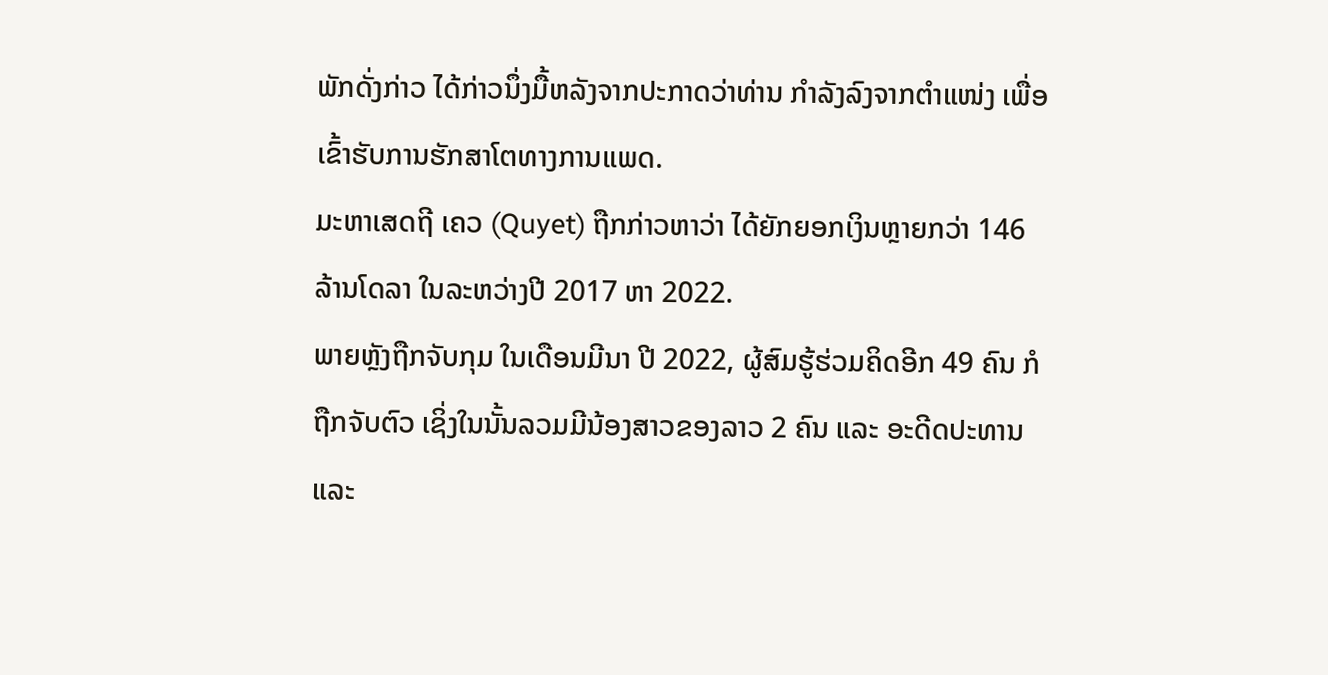ພັກດັ່ງກ່າວ ໄດ້ກ່າວນຶ່ງມື້ຫລັງຈາກປະກາດວ່າທ່ານ ກຳລັງລົງຈາກຕໍາແໜ່ງ ເພື່ອເຂົ້າຮັບການຮັກສາໂຕທາງການແພດ.
ມະຫາເສດຖີ ເຄວ (Quyet) ຖືກກ່າວຫາວ່າ ໄດ້ຍັກຍອກເງິນຫຼາຍກວ່າ 146 ລ້ານໂດລາ ໃນລະຫວ່າງປີ 2017 ຫາ 2022.
ພາຍຫຼັງຖືກຈັບກຸມ ໃນເດືອນມີນາ ປີ 2022, ຜູ້ສົມຮູ້ຮ່ວມຄິດອີກ 49 ຄົນ ກໍຖືກຈັບຕົວ ເຊິ່ງໃນນັ້ນລວມມີນ້ອງສາວຂອງລາວ 2 ຄົນ ແລະ ອະດີດປະທານ ແລະ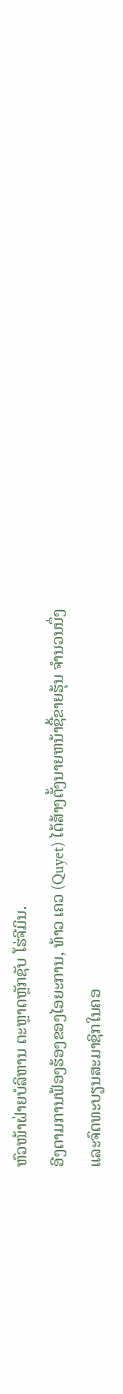ຫົວໜ້າຝ່າຍບໍລິຫານ ຕະຫຼາດຫຼັກຊັບ ໂຮ່ຈີມິນ.
ອີງຕາມການຟ້ອງຮ້ອງຂອງໄອຍະການ, ທ້າວ ເຄວ (Quyet) ໄດ້ສ້າງຕັ້ງນາຍຫນ້າຊື້ຂາຍຮຸ້ນ ຈໍານວນນຶ່ງ ແລະຈົດທະບຽນສະມາຊິກໃນຄອ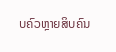ບຄົວຫຼາຍສິບຄົນ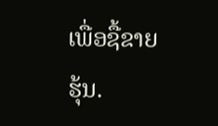ເພື່ອຊື້ຂາຍຮຸ້ນ.